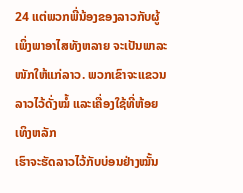24 ແຕ່ພວກພີ່ນ້ອງຂອງລາວກັບຜູ້ເພິ່ງພາອາໄສທັງຫລາຍ ຈະເປັນພາລະໜັກໃຫ້ແກ່ລາວ. ພວກເຂົາຈະແຂວນລາວໄວ້ດັ່ງໝໍ້ ແລະເຄື່ອງໃຊ້ທີ່ຫ້ອຍເທິງຫລັກ
ເຮົາຈະຮັດລາວໄວ້ກັບບ່ອນຢ່າງໝັ້ນ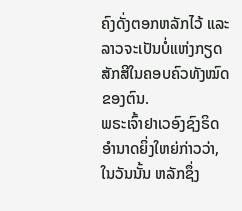ຄົງດັ່ງຕອກຫລັກໄວ້ ແລະລາວຈະເປັນບໍ່ແຫ່ງກຽດສັກສີໃນຄອບຄົວທັງໝົດຂອງຕົນ.
ພຣະເຈົ້າຢາເວອົງຊົງຣິດອຳນາດຍິ່ງໃຫຍ່ກ່າວວ່າ, ໃນວັນນັ້ນ ຫລັກຊຶ່ງ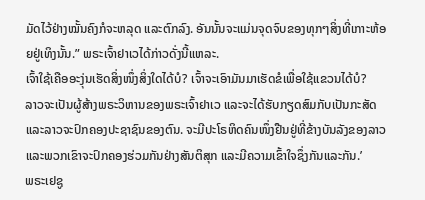ມັດໄວ້ຢ່າງໝັ້ນຄົງກໍຈະຫລຸດ ແລະຕົກລົງ. ອັນນັ້ນຈະແມ່ນຈຸດຈົບຂອງທຸກໆສິ່ງທີ່ເກາະຫ້ອຍຢູ່ເທິງນັ້ນ.” ພຣະເຈົ້າຢາເວໄດ້ກ່າວດັ່ງນີ້ແຫລະ.
ເຈົ້າໃຊ້ເຄືອອະງຸ່ນເຮັດສິ່ງໜຶ່ງສິ່ງໃດໄດ້ບໍ? ເຈົ້າຈະເອົາມັນມາເຮັດຂໍເພື່ອໃຊ້ແຂວນໄດ້ບໍ?
ລາວຈະເປັນຜູ້ສ້າງພຣະວິຫານຂອງພຣະເຈົ້າຢາເວ ແລະຈະໄດ້ຮັບກຽດສົມກັບເປັນກະສັດ ແລະລາວຈະປົກຄອງປະຊາຊົນຂອງຕົນ. ຈະມີປະໂຣຫິດຄົນໜຶ່ງຢືນຢູ່ທີ່ຂ້າງບັນລັງຂອງລາວ ແລະພວກເຂົາຈະປົກຄອງຮ່ວມກັນຢ່າງສັນຕິສຸກ ແລະມີຄວາມເຂົ້າໃຈຊຶ່ງກັນແລະກັນ.’
ພຣະເຢຊູ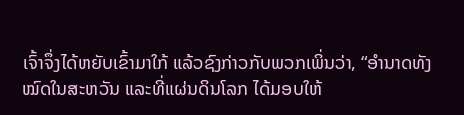ເຈົ້າຈຶ່ງໄດ້ຫຍັບເຂົ້າມາໃກ້ ແລ້ວຊົງກ່າວກັບພວກເພິ່ນວ່າ, “ອຳນາດທັງໝົດໃນສະຫວັນ ແລະທີ່ແຜ່ນດິນໂລກ ໄດ້ມອບໃຫ້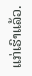ແກ່ເຮົາແລ້ວ.